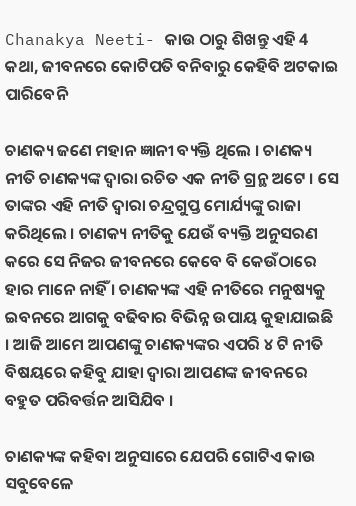Chanakya Neeti- କାଉ ଠାରୁ ଶିଖନ୍ତୁ ଏହି 4 କଥା, ଜୀବନରେ କୋଟିପତି ବନିବାରୁ କେହିବି ଅଟକାଇ ପାରିବେନି

ଚାଣକ୍ୟ ଜଣେ ମହାନ ଜ୍ଞାନୀ ବ୍ୟକ୍ତି ଥିଲେ । ଚାଣକ୍ୟ ନୀତି ଚାଣକ୍ୟଙ୍କ ଦ୍ୱାରା ରଚିତ ଏକ ନୀତି ଗ୍ରନ୍ଥ ଅଟେ । ସେ ତାଙ୍କର ଏହି ନୀତି ଦ୍ୱାରା ଚନ୍ଦ୍ରଗୁପ୍ତ ମୋର୍ଯ୍ୟଙ୍କୁ ରାଜା କରିଥିଲେ । ଚାଣକ୍ୟ ନୀତିକୁ ଯେଉଁ ବ୍ୟକ୍ତି ଅନୁସରଣ କରେ ସେ ନିଜର ଜୀବନରେ କେବେ ବି କେଉଁଠାରେ ହାର ମାନେ ନାହିଁ । ଚାଣକ୍ୟଙ୍କ ଏହି ନୀତିରେ ମନୁଷ୍ୟକୁ ଇବନରେ ଆଗକୁ ବଢିବାର ବିଭିନ୍ନ ଉପାୟ କୁହାଯାଇଛି । ଆଜି ଆମେ ଆପଣଙ୍କୁ ଚାଣକ୍ୟଙ୍କର ଏପରି ୪ ଟି ନୀତି ବିଷୟରେ କହିବୁ ଯାହା ଦ୍ୱାରା ଆପଣଙ୍କ ଜୀବନରେ ବହୁତ ପରିବର୍ତ୍ତନ ଆସିଯିବ ।

ଚାଣକ୍ୟଙ୍କ କହିବା ଅନୁସାରେ ଯେପରି ଗୋଟିଏ କାଉ ସବୁବେଳେ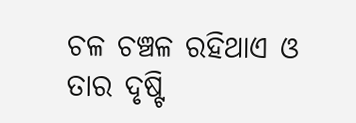ଚଳ ଚଞ୍ଚଳ ରହିଥାଏ ଓ ତାର ଦୃଷ୍ଟି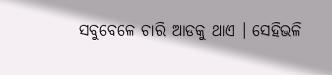ସବୁବେଳେ ଚାରି ଆଡକୁ ଥାଏ । ସେହିଭଳି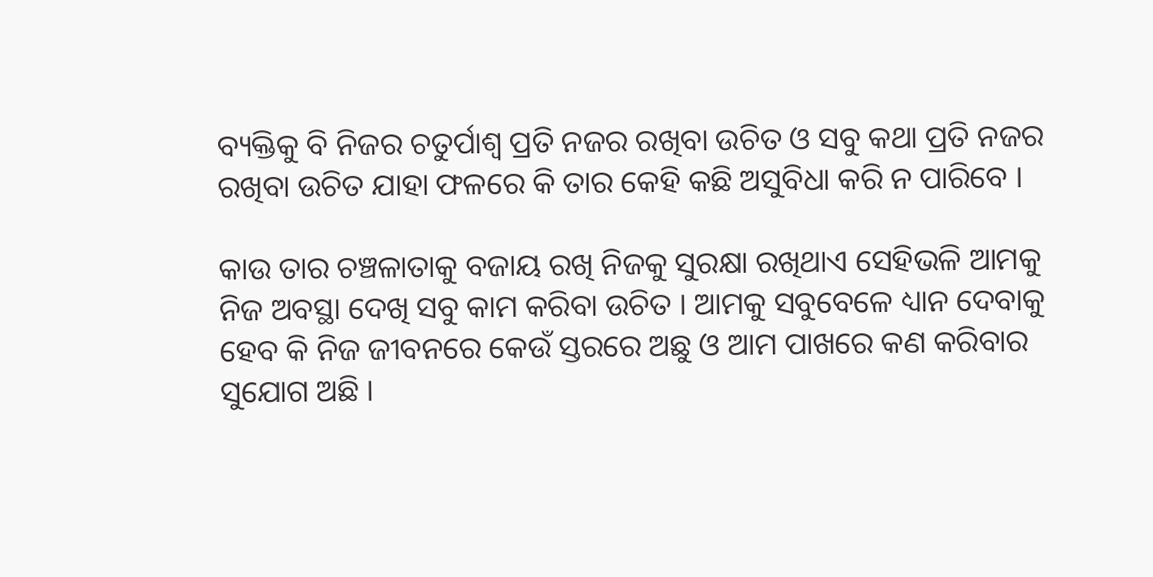ବ୍ୟକ୍ତିକୁ ବି ନିଜର ଚତୁର୍ପାଶ୍ୱ ପ୍ରତି ନଜର ରଖିବା ଉଚିତ ଓ ସବୁ କଥା ପ୍ରତି ନଜର ରଖିବା ଉଚିତ ଯାହା ଫଳରେ କି ତାର କେହି କଛି ଅସୁବିଧା କରି ନ ପାରିବେ ।

କାଉ ତାର ଚଞ୍ଚଳାତାକୁ ବଜାୟ ରଖି ନିଜକୁ ସୁରକ୍ଷା ରଖିଥାଏ ସେହିଭଳି ଆମକୁ ନିଜ ଅବସ୍ଥା ଦେଖି ସବୁ କାମ କରିବା ଉଚିତ । ଆମକୁ ସବୁବେଳେ ଧ୍ୟାନ ଦେବାକୁ ହେବ କି ନିଜ ଜୀବନରେ କେଉଁ ସ୍ତରରେ ଅଛୁ ଓ ଆମ ପାଖରେ କଣ କରିବାର ସୁଯୋଗ ଅଛି ।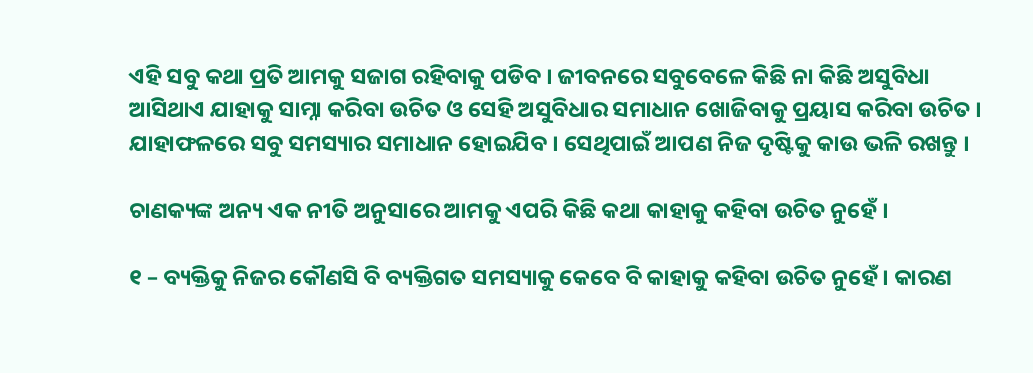ଏହି ସବୁ କଥା ପ୍ରତି ଆମକୁ ସଜାଗ ରହିବାକୁ ପଡିବ । ଜୀବନରେ ସବୁବେଳେ କିଛି ନା କିଛି ଅସୁବିଧା ଆସିଥାଏ ଯାହାକୁ ସାମ୍ନା କରିବା ଉଚିତ ଓ ସେହି ଅସୁବିଧାର ସମାଧାନ ଖୋଜିବାକୁ ପ୍ରୟାସ କରିବା ଉଚିତ । ଯାହାଫଳରେ ସବୁ ସମସ୍ୟାର ସମାଧାନ ହୋଇଯିବ । ସେଥିପାଇଁ ଆପଣ ନିଜ ଦୃଷ୍ଟିକୁ କାଉ ଭଳି ରଖନ୍ତୁ ।

ଚାଣକ୍ୟଙ୍କ ଅନ୍ୟ ଏକ ନୀତି ଅନୁସାରେ ଆମକୁ ଏପରି କିଛି କଥା କାହାକୁ କହିବା ଉଚିତ ନୁହେଁ ।

୧ – ବ୍ୟକ୍ତିକୁ ନିଜର କୌଣସି ବି ବ୍ୟକ୍ତିଗତ ସମସ୍ୟାକୁ କେବେ ବି କାହାକୁ କହିବା ଉଚିତ ନୁହେଁ । କାରଣ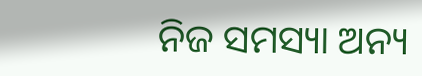ନିଜ ସମସ୍ୟା ଅନ୍ୟ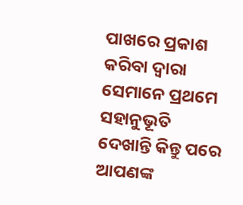ପାଖରେ ପ୍ରକାଶ କରିବା ଦ୍ୱାରା ସେମାନେ ପ୍ରଥମେ ସହାନୁଭୂତି ଦେଖାନ୍ତି କିନ୍ତୁ ପରେ ଆପଣଙ୍କ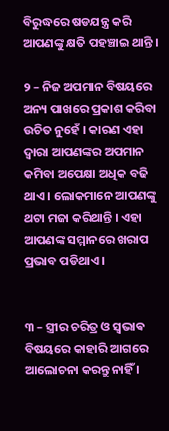ବିରୁଦ୍ଧରେ ଷଡଯନ୍ତ୍ର କରି ଆପଣଙ୍କୁ କ୍ଷତି ପହଞ୍ଚାଇ ଥାନ୍ତି ।

୨ – ନିଜ ଅପମାନ ବିଷୟରେ ଅନ୍ୟ ପାଖରେ ପ୍ରକାଶ କରିବା ଉଚିତ ନୁହେଁ । କାରଣ ଏହା ଦ୍ଵାରା ଆପଣଙ୍କର ଅପମାନ କମିବା ଅପେକ୍ଷା ଅଧିକ ବଢି ଥାଏ । ଲୋକମାନେ ଆପଣଙ୍କୁ ଥଟା ମଜା କରିଥାନ୍ତି । ଏହା ଆପଣଙ୍କ ସମ୍ମାନରେ ଖରାପ ପ୍ରଭାବ ପଡିଥାଏ ।


୩ – ସ୍ତ୍ରୀର ଚରିତ୍ର ଓ ସ୍ଵଭାଵ ବିଷୟରେ କାହାରି ଆଗରେ ଆଲୋଚନା କରନ୍ତୁ ନାହିଁ ।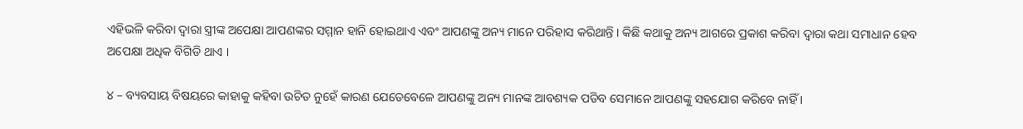ଏହିଭଳି କରିବା ଦ୍ୱାରା ସ୍ତ୍ରୀଙ୍କ ଅପେକ୍ଷା ଆପଣଙ୍କର ସମ୍ମାନ ହାନି ହୋଇଥାଏ ଏବଂ ଆପଣଙ୍କୁ ଅନ୍ୟ ମାନେ ପରିହାସ କରିଥାନ୍ତି । କିଛି କଥାକୁ ଅନ୍ୟ ଆଗରେ ପ୍ରକାଶ କରିବା ଦ୍ୱାରା କଥା ସମାଧାନ ହେବ ଅପେକ୍ଷା ଅଧିକ ବିଗିଡି ଥାଏ ।

୪ – ବ୍ୟବସାୟ ବିଷୟରେ କାହାକୁ କହିବା ଉଚିତ ନୁହେଁ କାରଣ ଯେତେବେଳେ ଆପଣଙ୍କୁ ଅନ୍ୟ ମାନଙ୍କ ଆବଶ୍ୟକ ପଡିବ ସେମାନେ ଆପଣଙ୍କୁ ସହଯୋଗ କରିବେ ନାହିଁ ।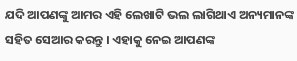ଯଦି ଆପଣଙ୍କୁ ଆମର ଏହି ଲେଖାଟି ଭଲ ଲାଗିଥାଏ ଅନ୍ୟମାନଙ୍କ ସହିତ ସେଆର କରନ୍ତୁ । ଏହାକୁ ନେଇ ଆପଣଙ୍କ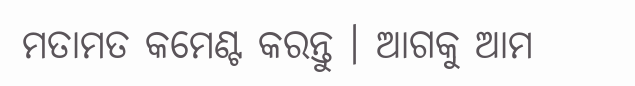ମତାମତ କମେଣ୍ଟ କରନ୍ତୁ । ଆଗକୁ ଆମ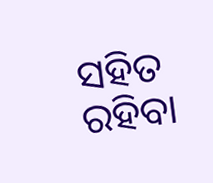ସହିତ ରହିବା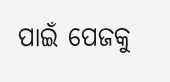ପାଇଁ ପେଜକୁ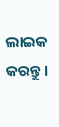ଲାଇକ କରନ୍ତୁ ।